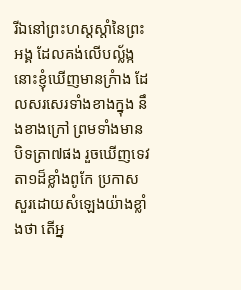រីឯនៅព្រះហស្តស្តាំនៃព្រះអង្គ ដែលគង់លើបល្ល័ង្ក នោះខ្ញុំឃើញមានក្រំាង ដែលសរសេរទាំងខាងក្នុង នឹងខាងក្រៅ ព្រមទាំងមានបិទត្រា៧ផង រួចឃើញទេវតា១ដ៏ខ្លាំងពូកែ ប្រកាសសួរដោយសំឡេងយ៉ាងខ្លាំងថា តើអ្ន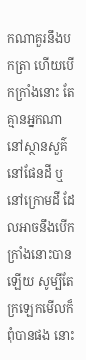កណាគួរនឹងបកត្រា ហើយបើកក្រាំងនោះ តែគ្មានអ្នកណានៅស្ថានសួគ៌ នៅផែនដី ឬនៅក្រោមដី ដែលអាចនឹងបើកក្រាំងនោះបានឡើយ សូម្បីតែក្រឡេកមើលក៏ពុំបានផង នោះ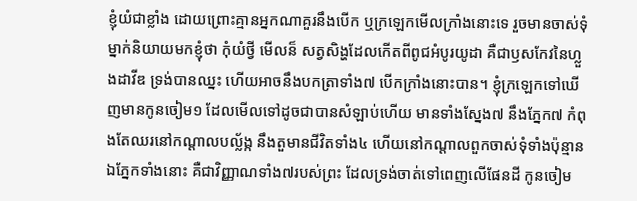ខ្ញុំយំជាខ្លាំង ដោយព្រោះគ្មានអ្នកណាគួរនឹងបើក ឬក្រឡេកមើលក្រាំងនោះទេ រួចមានចាស់ទុំម្នាក់និយាយមកខ្ញុំថា កុំយំថ្វី មើលន៏ សត្វសិង្ហដែលកើតពីពូជអំបូរយូដា គឺជាឫសកែវនៃហ្លួងដាវីឌ ទ្រង់បានឈ្នះ ហើយអាចនឹងបកត្រាទាំង៧ បើកក្រាំងនោះបាន។ ខ្ញុំក្រឡេកទៅឃើញមានកូនចៀម១ ដែលមើលទៅដូចជាបានសំឡាប់ហើយ មានទាំងស្នែង៧ នឹងភ្នែក៧ កំពុងតែឈរនៅកណ្តាលបល្ល័ង្ក នឹងតួមានជីវិតទាំង៤ ហើយនៅកណ្តាលពួកចាស់ទុំទាំងប៉ុន្មាន ឯភ្នែកទាំងនោះ គឺជាវិញ្ញាណទាំង៧របស់ព្រះ ដែលទ្រង់ចាត់ទៅពេញលើផែនដី កូនចៀម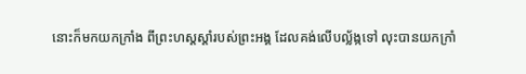នោះក៏មកយកក្រាំង ពីព្រះហស្តស្តាំរបស់ព្រះអង្គ ដែលគង់លើបល្ល័ង្កទៅ លុះបានយកក្រាំ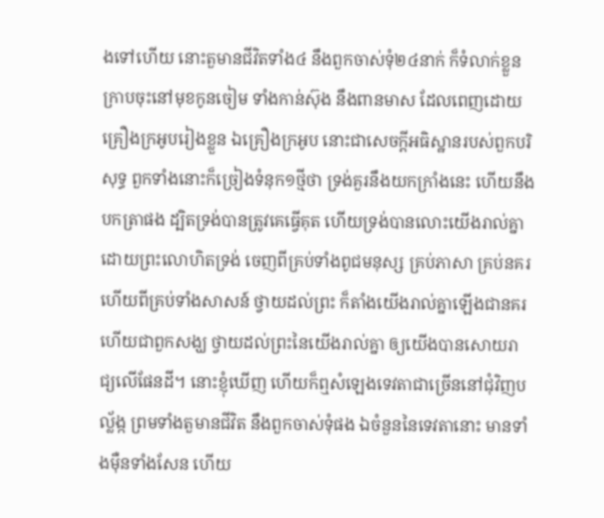ងទៅហើយ នោះតួមានជីវិតទាំង៤ នឹងពួកចាស់ទុំ២៤នាក់ ក៏ទំលាក់ខ្លួនក្រាបចុះនៅមុខកូនចៀម ទាំងកាន់ស៊ុង នឹងពានមាស ដែលពេញដោយគ្រឿងក្រអូបរៀងខ្លួន ឯគ្រឿងក្រអូប នោះជាសេចក្ដីអធិស្ឋានរបស់ពួកបរិសុទ្ធ ពួកទាំងនោះក៏ច្រៀងទំនុក១ថ្មីថា ទ្រង់គួរនឹងយកក្រាំងនេះ ហើយនឹងបកត្រាផង ដ្បិតទ្រង់បានត្រូវគេធ្វើគុត ហើយទ្រង់បានលោះយើងរាល់គ្នា ដោយព្រះលោហិតទ្រង់ ចេញពីគ្រប់ទាំងពូជមនុស្ស គ្រប់ភាសា គ្រប់នគរ ហើយពីគ្រប់ទាំងសាសន៍ ថ្វាយដល់ព្រះ ក៏តាំងយើងរាល់គ្នាឡើងជានគរ ហើយជាពួកសង្ឃ ថ្វាយដល់ព្រះនៃយើងរាល់គ្នា ឲ្យយើងបានសោយរាជ្យលើផែនដី។ នោះខ្ញុំឃើញ ហើយក៏ឮសំឡេងទេវតាជាច្រើននៅជុំវិញបល្ល័ង្ក ព្រមទាំងតួមានជីវិត នឹងពួកចាស់ទុំផង ឯចំនួននៃទេវតានោះ មានទាំងម៉ឺនទាំងសែន ហើយ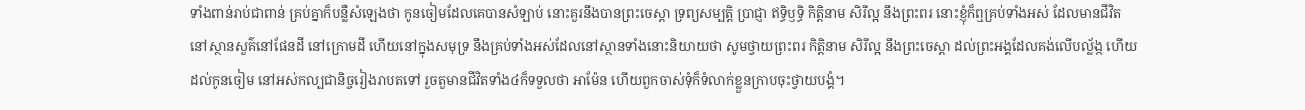ទាំងពាន់រាប់ជាពាន់ គ្រប់គ្នាក៏បន្លឺសំឡេងថា កូនចៀមដែលគេបានសំឡាប់ នោះគួរនឹងបានព្រះចេស្តា ទ្រព្យសម្បត្តិ ប្រាជ្ញា ឥទ្ធិឫទ្ធិ កិត្តិនាម សិរីល្អ នឹងព្រះពរ នោះខ្ញុំក៏ឮគ្រប់ទាំងអស់ ដែលមានជីវិត នៅស្ថានសួគ៌នៅផែនដី នៅក្រោមដី ហើយនៅក្នុងសមុទ្រ នឹងគ្រប់ទាំងអស់ដែលនៅស្ថានទាំងនោះនិយាយថា សូមថ្វាយព្រះពរ កិត្តិនាម សិរីល្អ នឹងព្រះចេស្តា ដល់ព្រះអង្គដែលគង់លើបល្ល័ង្ក ហើយដល់កូនចៀម នៅអស់កល្បជានិច្ចរៀងរាបតទៅ រួចតួមានជីវិតទាំង៤ក៏ទទួលថា អាម៉ែន ហើយពួកចាស់ទុំក៏ទំលាក់ខ្លួនក្រាបចុះថ្វាយបង្គំ។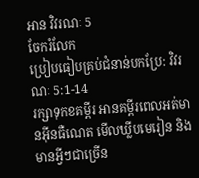អាន វិវរណៈ 5
ចែករំលែក
ប្រៀបធៀបគ្រប់ជំនាន់បកប្រែ: វិវរណៈ 5:1-14
រក្សាទុកខគម្ពីរ អានគម្ពីរពេលអត់មានអ៊ីនធឺណេត មើលឃ្លីបមេរៀន និងមានអ្វីៗជាច្រើន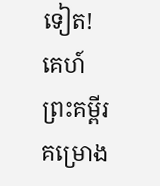ទៀត!
គេហ៍
ព្រះគម្ពីរ
គម្រោង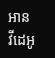អាន
វីដេអូ